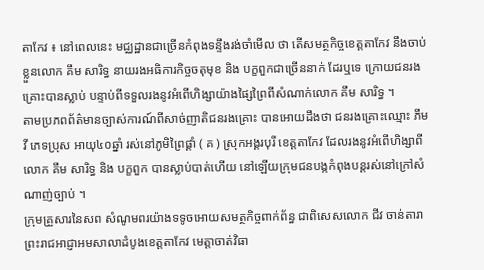តាកែវ ៖ នៅពេលនេះ មជ្ឈដ្ឋានជាច្រើនកំពុងទន្ទឹងរង់ចាំមើល ថា តើសមត្ថកិច្ចខេត្តតាកែវ នឹងចាប់ខ្លួនលោក គឹម សារិទ្ធ នាយរងអធិការកិច្ចចតុមុខ និង បក្ខពួកជាច្រើននាក់ ដែរឬទេ ក្រោយជនរងគ្រោះបានស្លាប់ បន្ទាប់ពីទទួលរងនូវអំពើហិង្សាយ៉ាងផ្សៃព្រៃពីសំណាក់លោក គឹម សារិទ្ធ ។
តាមប្រភពព័ត៌មានច្បាស់ការណ៍ពីសាច់ញាតិជនរងគ្រោះ បានអោយដឹងថា ជនរងគ្រោះឈ្មោះ ភឹម វី ភេទប្រុស អាយុ៤០ឆ្នាំ រស់នៅភូមិព្រៃផ្គាំ ( គ ) ស្រុកអង្គរបុរី ខេត្តតាកែវ ដែលរងនូវអំពើហិង្សាពីលោក គឹម សារិទ្ធ និង បក្ខពួក បានស្លាប់បាត់ហើយ នៅឡើយក្រុមជនបង្កកំពុងបន្តរស់នៅក្រៅសំណាញ់ច្បាប់ ។
ក្រុមគ្រួសារនៃសព សំណូមពរយ៉ាងទទូចអោយសមត្ថកិច្ចពាក់ព័ន្ធ ជាពិសេសលោក ជីវ ចាន់តារា ព្រះរាជអាជ្ញាអមសាលាដំបូងខេត្តតាកែវ មេត្តាចាត់វិធា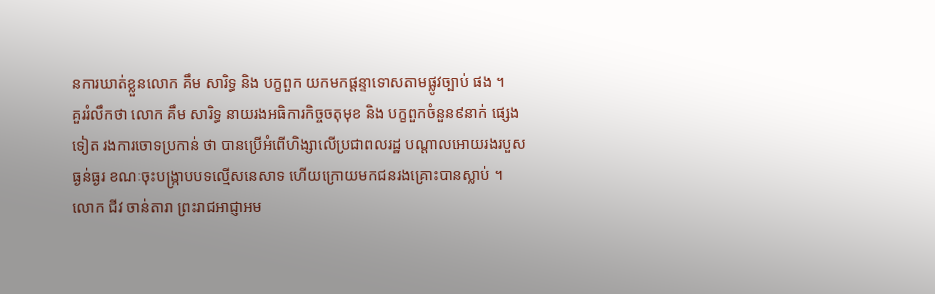នការឃាត់ខ្លួនលោក គឹម សារិទ្ធ និង បក្ខពួក យកមកផ្តន្ទាទោសតាមផ្លូវច្បាប់ ផង ។
គួររំលឹកថា លោក គឹម សារិទ្ធ នាយរងអធិការកិច្ចចតុមុខ និង បក្ខពួកចំនួន៩នាក់ ផ្សេងទៀត រងការចោទប្រកាន់ ថា បានប្រើអំពើហិង្សាលើប្រជាពលរដ្ឋ បណ្តាលអោយរងរបួសធ្ងន់ធ្ងរ ខណៈចុះបង្ក្រាបបទល្មើសនេសាទ ហើយក្រោយមកជនរងគ្រោះបានស្លាប់ ។
លោក ជីវ ចាន់តារា ព្រះរាជអាជ្ញាអម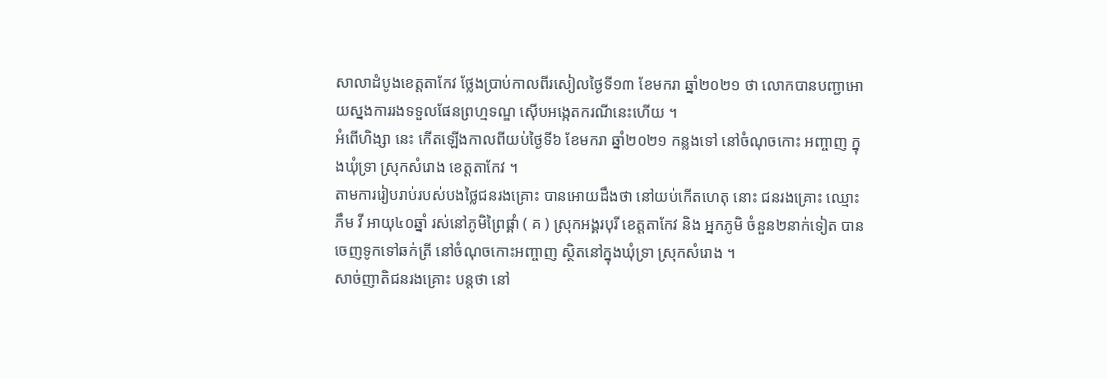សាលាដំបូងខេត្តតាកែវ ថ្លែងប្រាប់កាលពីរសៀលថ្ងៃទី១៣ ខែមករា ឆ្នាំ២០២១ ថា លោកបានបញ្ជាអោយស្នងការរងទទួលផែនព្រហ្មទណ្ឌ ស៊ើបអង្កេតករណីនេះហើយ ។
អំពើហិង្សា នេះ កើតឡើងកាលពីយប់ថ្ងៃទី៦ ខែមករា ឆ្នាំ២០២១ កន្លងទៅ នៅចំណុចកោះ អញ្ចាញ ក្នុងឃុំទ្រា ស្រុកសំរោង ខេត្តតាកែវ ។
តាមការរៀបរាប់របស់បងថ្លៃជនរងគ្រោះ បានអោយដឹងថា នៅយប់កើតហេតុ នោះ ជនរងគ្រោះ ឈ្មោះ ភឹម វី អាយុ៤០ឆ្នាំ រស់នៅភូមិព្រៃផ្គាំ ( គ ) ស្រុកអង្គរបុរី ខេត្តតាកែវ និង អ្នកភូមិ ចំនួន២នាក់ទៀត បានចេញទូកទៅឆក់ត្រី នៅចំណុចកោះអញ្ចាញ ស្ថិតនៅក្នុងឃុំទ្រា ស្រុកសំរោង ។
សាច់ញាតិជនរងគ្រោះ បន្តថា នៅ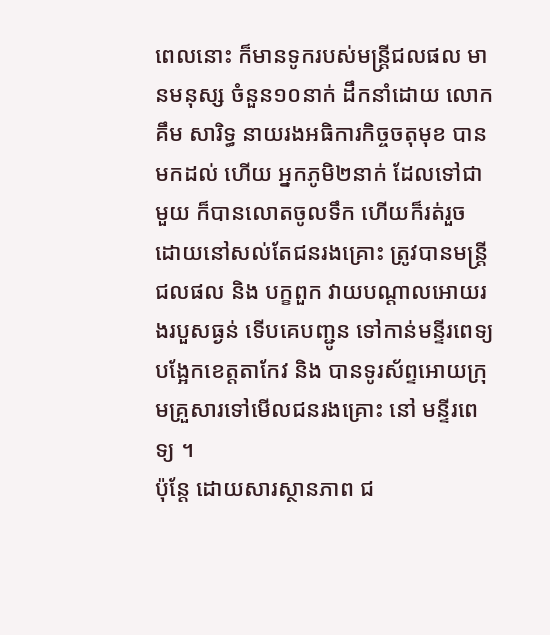ពេលនោះ ក៏មានទូករបស់មន្ត្រីជលផល មានមនុស្ស ចំនួន១០នាក់ ដឹកនាំដោយ លោក គឹម សារិទ្ធ នាយរងអធិការកិច្ចចតុមុខ បានមកដល់ ហើយ អ្នកភូមិ២នាក់ ដែលទៅជាមួយ ក៏បានលោតចូលទឹក ហើយក៏រត់រួច ដោយនៅសល់តែជនរងគ្រោះ ត្រូវបានមន្ត្រីជលផល និង បក្ខពួក វាយបណ្តាលអោយរងរបួសធ្ងន់ ទើបគេបញ្ជូន ទៅកាន់មន្ទីរពេទ្យបង្អែកខេត្តតាកែវ និង បានទូរស័ព្ទអោយក្រុមគ្រួសារទៅមើលជនរងគ្រោះ នៅ មន្ទីរពេទ្យ ។
ប៉ុន្តែ ដោយសារស្ថានភាព ជ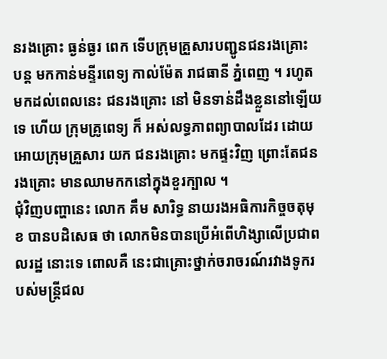នរងគ្រោះ ធ្ងន់ធ្ងរ ពេក ទើបក្រុមគ្រួសារបញ្ជូនជនរងគ្រោះ បន្ត មកកាន់មន្ទីរពេទ្យ កាល់ម៉ែត រាជធានី ភ្នំពេញ ។ រហូតមកដល់ពេលនេះ ជនរងគ្រោះ នៅ មិនទាន់ដឹងខ្លួននៅឡើយ ទេ ហើយ ក្រុមគ្រូពេទ្យ ក៏ អស់លទ្ធភាពព្យាបាលដែរ ដោយអោយក្រុមគ្រួសារ យក ជនរងគ្រោះ មកផ្ទះវិញ ព្រោះតែជនរងគ្រោះ មានឈាមកកនៅក្នុងខួរក្បាល ។
ជុំវិញបញ្ហានេះ លោក គឹម សារិទ្ធ នាយរងអធិការកិច្ចចតុមុខ បានបដិសេធ ថា លោកមិនបានប្រើអំពើហិង្សាលើប្រជាពលរដ្ឋ នោះទេ ពោលគឺ នេះជាគ្រោះថ្នាក់ចរាចរណ៍រវាងទូករបស់មន្ត្រីជល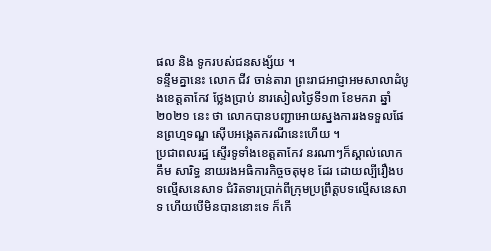ផល និង ទូករបស់ជនសង្ស័យ ។
ទន្ទឹមគ្នានេះ លោក ជីវ ចាន់តារា ព្រះរាជអាជ្ញាអមសាលាដំបូងខេត្តតាកែវ ថ្លែងប្រាប់ នារសៀលថ្ងៃទី១៣ ខែមករា ឆ្នាំ២០២១ នេះ ថា លោកបានបញ្ជាអោយស្នងការរងទទួលផែនព្រហ្មទណ្ឌ ស៊ើបអង្កេតករណីនេះហើយ ។
ប្រជាពលរដ្ឋ ស្ទើរទូទាំងខេត្តតាកែវ នរណាៗក៏ស្គាល់លោក គឹម សារិទ្ធ នាយរងអធិការកិច្ចចតុមុខ ដែរ ដោយល្បីរឿងបទល្មើសនេសាទ ជំរិតទារប្រាក់ពីក្រុមប្រព្រឹត្តបទល្មើសនេសាទ ហើយបើមិនបាននោះទេ ក៏កើ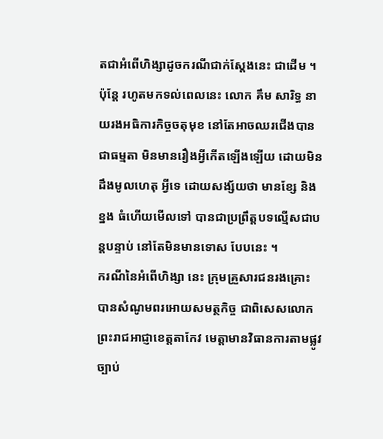តជាអំពើហិង្សាដូចករណីជាក់ស្តែងនេះ ជាដើម ។
ប៉ុន្តែ រហូតមកទល់ពេលនេះ លោក គឹម សារិទ្ធ នាយរងអធិការកិច្ចចតុមុខ នៅតែអាចឈរជើងបានជាធម្មតា មិនមានរឿងអ្វីកើតឡើងឡើយ ដោយមិនដឹងមូលហេតុ អ្វីទេ ដោយសង្ស័យថា មានខ្សែ និង ខ្នង ធំហើយមើលទៅ បានជាប្រព្រឹត្តបទល្មើសជាបន្តបន្ទាប់ នៅតែមិនមានទោស បែបនេះ ។
ករណីនៃអំពើហិង្សា នេះ ក្រុមគ្រួសារជនរងគ្រោះ បានសំណូមពរអោយសមត្ថកិច្ច ជាពិសេសលោកព្រះរាជអាជ្ញាខេត្តតាកែវ មេត្តាមានវិធានការតាមផ្លូវច្បាប់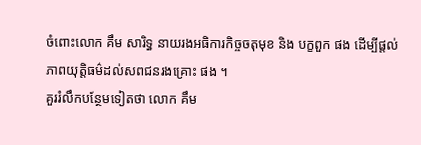ចំពោះលោក គឹម សារិទ្ធ នាយរងអធិការកិច្ចចតុមុខ និង បក្ខពួក ផង ដើម្បីផ្តល់ភាពយុត្តិធម៌ដល់សពជនរងគ្រោះ ផង ។
គួររំលឹកបន្ថែមទៀតថា លោក គឹម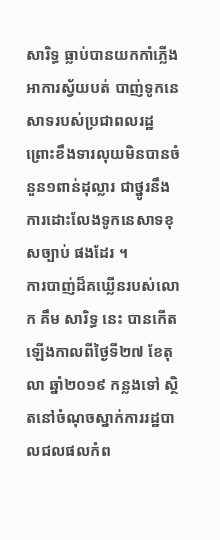សារិទ្ធ ធ្លាប់បានយកកាំភ្លើងអាការស្វ័យបត់ បាញ់ទូកនេសាទរបស់ប្រជាពលរដ្ឋ ព្រោះខឹងទារលុយមិនបានចំនួន១ពាន់ដុល្លារ ជាថ្នូរនឹងការដោះលែងទូកនេសាទខុសច្បាប់ ផងដែរ ។
ការបាញ់ដ៏គឃ្លើនរបស់លោក គឹម សារិទ្ធ នេះ បានកើតឡើងកាលពីថ្ងៃទី២៧ ខែតុលា ឆ្នាំ២០១៩ កន្លងទៅ ស្ថិតនៅចំណុចស្នាក់ការរដ្ឋបាលជលផលកំព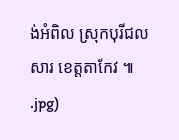ង់អំពិល ស្រុកបុរីជលសារ ខេត្តតាកែវ ៕
.jpg)